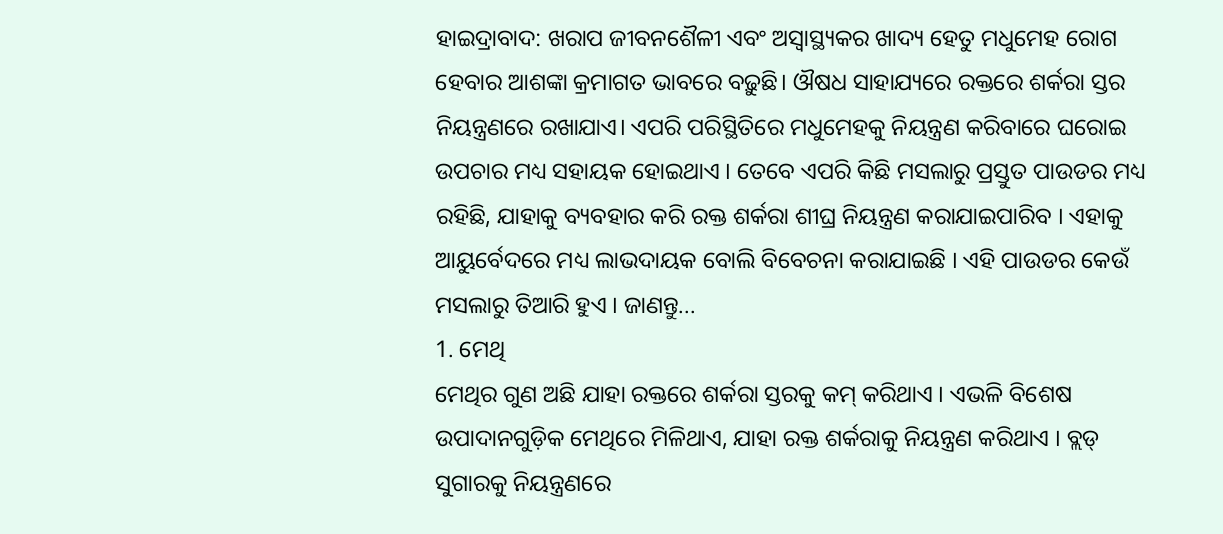ହାଇଦ୍ରାବାଦ: ଖରାପ ଜୀବନଶୈଳୀ ଏବଂ ଅସ୍ୱାସ୍ଥ୍ୟକର ଖାଦ୍ୟ ହେତୁ ମଧୁମେହ ରୋଗ ହେବାର ଆଶଙ୍କା କ୍ରମାଗତ ଭାବରେ ବଢ଼ୁଛି। ଔଷଧ ସାହାଯ୍ୟରେ ରକ୍ତରେ ଶର୍କରା ସ୍ତର ନିୟନ୍ତ୍ରଣରେ ରଖାଯାଏ। ଏପରି ପରିସ୍ଥିତିରେ ମଧୁମେହକୁ ନିୟନ୍ତ୍ରଣ କରିବାରେ ଘରୋଇ ଉପଚାର ମଧ୍ୟ ସହାୟକ ହୋଇଥାଏ । ତେବେ ଏପରି କିଛି ମସଲାରୁ ପ୍ରସ୍ତୁତ ପାଉଡର ମଧ୍ୟ ରହିଛି, ଯାହାକୁ ବ୍ୟବହାର କରି ରକ୍ତ ଶର୍କରା ଶୀଘ୍ର ନିୟନ୍ତ୍ରଣ କରାଯାଇପାରିବ । ଏହାକୁ ଆୟୁର୍ବେଦରେ ମଧ୍ୟ ଲାଭଦାୟକ ବୋଲି ବିବେଚନା କରାଯାଇଛି । ଏହି ପାଉଡର କେଉଁ ମସଲାରୁ ତିଆରି ହୁଏ । ଜାଣନ୍ତୁ...
1. ମେଥି
ମେଥିର ଗୁଣ ଅଛି ଯାହା ରକ୍ତରେ ଶର୍କରା ସ୍ତରକୁ କମ୍ କରିଥାଏ । ଏଭଳି ବିଶେଷ ଉପାଦାନଗୁଡ଼ିକ ମେଥିରେ ମିଳିଥାଏ, ଯାହା ରକ୍ତ ଶର୍କରାକୁ ନିୟନ୍ତ୍ରଣ କରିଥାଏ । ବ୍ଲଡ୍ ସୁଗାରକୁ ନିୟନ୍ତ୍ରଣରେ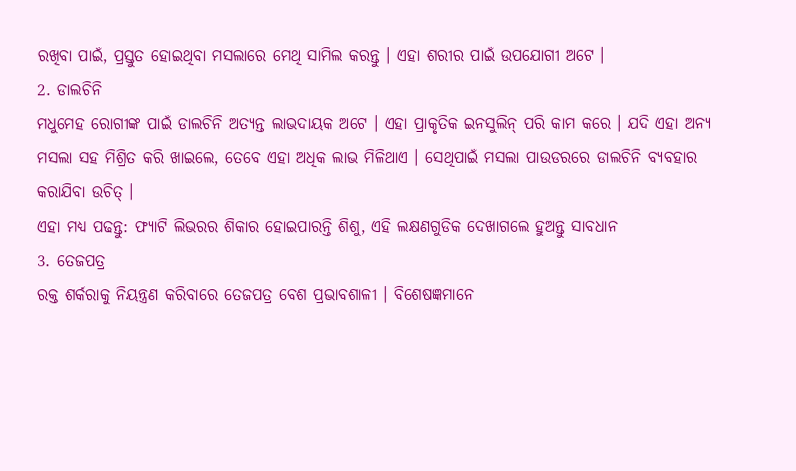ରଖିବା ପାଇଁ, ପ୍ରସ୍ତୁତ ହୋଇଥିବା ମସଲାରେ ମେଥି ସାମିଲ କରନ୍ତୁ । ଏହା ଶରୀର ପାଇଁ ଉପଯୋଗୀ ଅଟେ ।
2. ଡାଲଚିନି
ମଧୁମେହ ରୋଗୀଙ୍କ ପାଇଁ ଡାଲଚିନି ଅତ୍ୟନ୍ତ ଲାଭଦାୟକ ଅଟେ । ଏହା ପ୍ରାକୃତିକ ଇନସୁଲିନ୍ ପରି କାମ କରେ । ଯଦି ଏହା ଅନ୍ୟ ମସଲା ସହ ମିଶ୍ରିତ କରି ଖାଇଲେ, ତେବେ ଏହା ଅଧିକ ଲାଭ ମିଳିଥାଏ । ସେଥିପାଇଁ ମସଲା ପାଉଡରରେ ଡାଲଚିନି ବ୍ୟବହାର କରାଯିବା ଉଚିତ୍ ।
ଏହା ମଧ୍ୟ ପଢନ୍ତୁ: ଫ୍ୟାଟି ଲିଭରର ଶିକାର ହୋଇପାରନ୍ତି ଶିଶୁ, ଏହି ଲକ୍ଷଣଗୁଡିକ ଦେଖାଗଲେ ହୁଅନ୍ତୁ ସାବଧାନ
3. ତେଜପତ୍ର
ରକ୍ତ ଶର୍କରାକୁ ନିୟନ୍ତ୍ରଣ କରିବାରେ ତେଜପତ୍ର ବେଶ ପ୍ରଭାବଶାଳୀ । ବିଶେଷଜ୍ଞମାନେ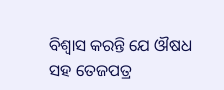ବିଶ୍ବାସ କରନ୍ତି ଯେ ଔଷଧ ସହ ତେଜପତ୍ର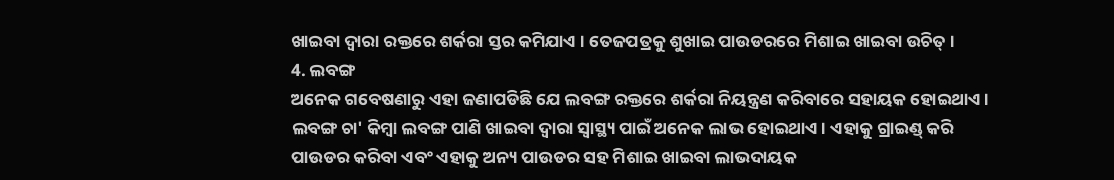ଖାଇବା ଦ୍ୱାରା ରକ୍ତରେ ଶର୍କରା ସ୍ତର କମିଯାଏ । ତେଜପତ୍ରକୁ ଶୁଖାଇ ପାଉଡରରେ ମିଶାଇ ଖାଇବା ଉଚିତ୍ ।
4. ଲବଙ୍ଗ
ଅନେକ ଗବେଷଣାରୁ ଏହା ଜଣାପଡିଛି ଯେ ଲବଙ୍ଗ ରକ୍ତରେ ଶର୍କରା ନିୟନ୍ତ୍ରଣ କରିବାରେ ସହାୟକ ହୋଇଥାଏ । ଲବଙ୍ଗ ଚା' କିମ୍ବା ଲବଙ୍ଗ ପାଣି ଖାଇବା ଦ୍ୱାରା ସ୍ୱାସ୍ଥ୍ୟ ପାଇଁ ଅନେକ ଲାଭ ହୋଇଥାଏ । ଏହାକୁ ଗ୍ରାଇଣ୍ଡ୍ କରି ପାଉଡର କରିବା ଏବଂ ଏହାକୁ ଅନ୍ୟ ପାଉଡର ସହ ମିଶାଇ ଖାଇବା ଲାଭଦାୟକ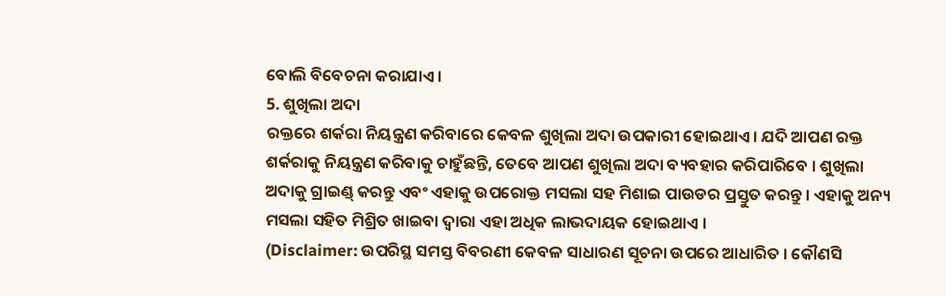ବୋଲି ବିବେଚନା କରାଯାଏ ।
5. ଶୁଖିଲା ଅଦା
ରକ୍ତରେ ଶର୍କରା ନିୟନ୍ତ୍ରଣ କରିବାରେ କେବଳ ଶୁଖିଲା ଅଦା ଉପକାରୀ ହୋଇଥାଏ। ଯଦି ଆପଣ ରକ୍ତ ଶର୍କରାକୁ ନିୟନ୍ତ୍ରଣ କରିବାକୁ ଚାହୁଁଛନ୍ତି, ତେବେ ଆପଣ ଶୁଖିଲା ଅଦା ବ୍ୟବହାର କରିପାରିବେ । ଶୁଖିଲା ଅଦାକୁ ଗ୍ରାଇଣ୍ଡ୍ କରନ୍ତୁ ଏବଂ ଏହାକୁ ଉପରୋକ୍ତ ମସଲା ସହ ମିଶାଇ ପାଉଡର ପ୍ରସ୍ତୁତ କରନ୍ତୁ । ଏହାକୁ ଅନ୍ୟ ମସଲା ସହିତ ମିଶ୍ରିତ ଖାଇବା ଦ୍ୱାରା ଏହା ଅଧିକ ଲାଭଦାୟକ ହୋଇଥାଏ ।
(Disclaimer: ଉପରିସ୍ଥ ସମସ୍ତ ବିବରଣୀ କେବଳ ସାଧାରଣ ସୂଚନା ଉପରେ ଆଧାରିତ । କୌଣସି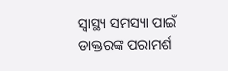ସ୍ବାସ୍ଥ୍ୟ ସମସ୍ୟା ପାଇଁ ଡାକ୍ତରଙ୍କ ପରାମର୍ଶ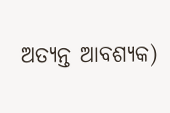ଅତ୍ୟନ୍ତ ଆବଶ୍ୟକ)